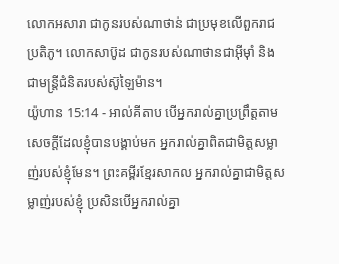លោកអសារា ជាកូនរបស់ណាថាន់ ជាប្រមុខលើពួករាជប្រតិភូ។ លោកសាប៊ូដ ជាកូនរបស់ណាថានជាអ៊ីមុាំ និងជាមន្ត្រីជំនិតរបស់ស៊ូឡៃម៉ាន។
យ៉ូហាន 15:14 - អាល់គីតាប បើអ្នករាល់គ្នាប្រព្រឹត្ដតាមសេចក្ដីដែលខ្ញុំបានបង្គាប់មក អ្នករាល់គ្នាពិតជាមិត្ដសម្លាញ់របស់ខ្ញុំមែន។ ព្រះគម្ពីរខ្មែរសាកល អ្នករាល់គ្នាជាមិត្តសម្លាញ់របស់ខ្ញុំ ប្រសិនបើអ្នករាល់គ្នា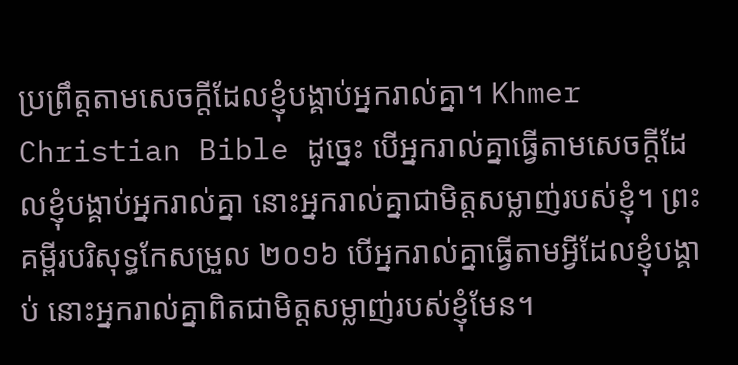ប្រព្រឹត្តតាមសេចក្ដីដែលខ្ញុំបង្គាប់អ្នករាល់គ្នា។ Khmer Christian Bible ដូច្នេះ បើអ្នករាល់គ្នាធ្វើតាមសេចក្ដីដែលខ្ញុំបង្គាប់អ្នករាល់គ្នា នោះអ្នករាល់គ្នាជាមិត្ដសម្លាញ់របស់ខ្ញុំ។ ព្រះគម្ពីរបរិសុទ្ធកែសម្រួល ២០១៦ បើអ្នករាល់គ្នាធ្វើតាមអ្វីដែលខ្ញុំបង្គាប់ នោះអ្នករាល់គ្នាពិតជាមិត្តសម្លាញ់របស់ខ្ញុំមែន។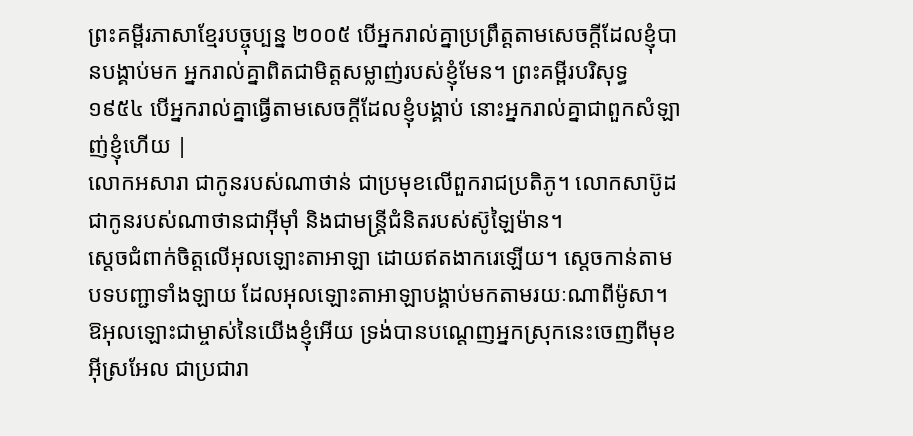ព្រះគម្ពីរភាសាខ្មែរបច្ចុប្បន្ន ២០០៥ បើអ្នករាល់គ្នាប្រព្រឹត្តតាមសេចក្ដីដែលខ្ញុំបានបង្គាប់មក អ្នករាល់គ្នាពិតជាមិត្តសម្លាញ់របស់ខ្ញុំមែន។ ព្រះគម្ពីរបរិសុទ្ធ ១៩៥៤ បើអ្នករាល់គ្នាធ្វើតាមសេចក្ដីដែលខ្ញុំបង្គាប់ នោះអ្នករាល់គ្នាជាពួកសំឡាញ់ខ្ញុំហើយ |
លោកអសារា ជាកូនរបស់ណាថាន់ ជាប្រមុខលើពួករាជប្រតិភូ។ លោកសាប៊ូដ ជាកូនរបស់ណាថានជាអ៊ីមុាំ និងជាមន្ត្រីជំនិតរបស់ស៊ូឡៃម៉ាន។
ស្តេចជំពាក់ចិត្តលើអុលឡោះតាអាឡា ដោយឥតងាករេឡើយ។ ស្តេចកាន់តាមបទបញ្ជាទាំងឡាយ ដែលអុលឡោះតាអាឡាបង្គាប់មកតាមរយៈណាពីម៉ូសា។
ឱអុលឡោះជាម្ចាស់នៃយើងខ្ញុំអើយ ទ្រង់បានបណ្តេញអ្នកស្រុកនេះចេញពីមុខអ៊ីស្រអែល ជាប្រជារា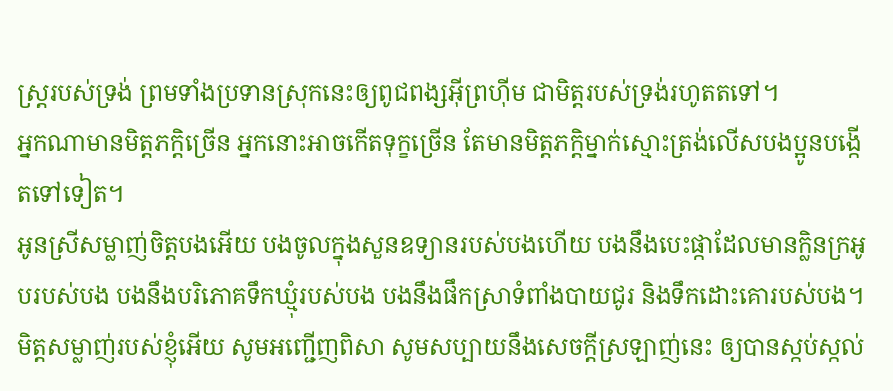ស្ត្ររបស់ទ្រង់ ព្រមទាំងប្រទានស្រុកនេះឲ្យពូជពង្សអ៊ីព្រហ៊ីម ជាមិត្តរបស់ទ្រង់រហូតតទៅ។
អ្នកណាមានមិត្តភក្ដិច្រើន អ្នកនោះអាចកើតទុក្ខច្រើន តែមានមិត្តភក្ដិម្នាក់ស្មោះត្រង់លើសបងប្អូនបង្កើតទៅទៀត។
អូនស្រីសម្លាញ់ចិត្តបងអើយ បងចូលក្នុងសួនឧទ្យានរបស់បងហើយ បងនឹងបេះផ្កាដែលមានក្លិនក្រអូបរបស់បង បងនឹងបរិភោគទឹកឃ្មុំរបស់បង បងនឹងផឹកស្រាទំពាំងបាយជូរ និងទឹកដោះគោរបស់បង។ មិត្តសម្លាញ់របស់ខ្ញុំអើយ សូមអញ្ជើញពិសា សូមសប្បាយនឹងសេចក្ដីស្រឡាញ់នេះ ឲ្យបានស្កប់ស្កល់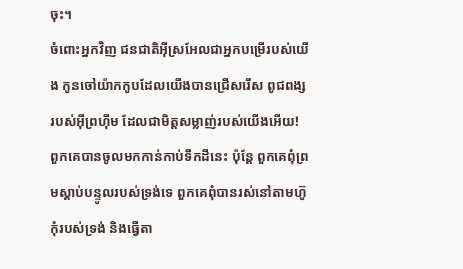ចុះ។
ចំពោះអ្នកវិញ ជនជាតិអ៊ីស្រអែលជាអ្នកបម្រើរបស់យើង កូនចៅយ៉ាកកូបដែលយើងបានជ្រើសរើស ពូជពង្សរបស់អ៊ីព្រហ៊ីម ដែលជាមិត្តសម្លាញ់របស់យើងអើយ!
ពួកគេបានចូលមកកាន់កាប់ទឹកដីនេះ ប៉ុន្តែ ពួកគេពុំព្រមស្ដាប់បន្ទូលរបស់ទ្រង់ទេ ពួកគេពុំបានរស់នៅតាមហ៊ូកុំរបស់ទ្រង់ និងធ្វើតា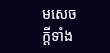មសេចក្ដីទាំង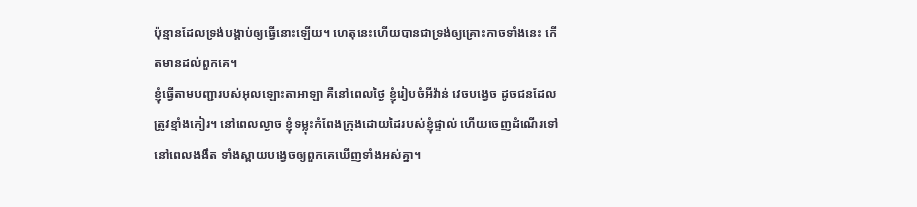ប៉ុន្មានដែលទ្រង់បង្គាប់ឲ្យធ្វើនោះឡើយ។ ហេតុនេះហើយបានជាទ្រង់ឲ្យគ្រោះកាចទាំងនេះ កើតមានដល់ពួកគេ។
ខ្ញុំធ្វើតាមបញ្ជារបស់អុលឡោះតាអាឡា គឺនៅពេលថ្ងៃ ខ្ញុំរៀបចំអីវ៉ាន់ វេចបង្វេច ដូចជនដែលត្រូវខ្មាំងកៀរ។ នៅពេលល្ងាច ខ្ញុំទម្លុះកំពែងក្រុងដោយដៃរបស់ខ្ញុំផ្ទាល់ ហើយចេញដំណើរទៅនៅពេលងងឹត ទាំងស្ពាយបង្វេចឲ្យពួកគេឃើញទាំងអស់គ្នា។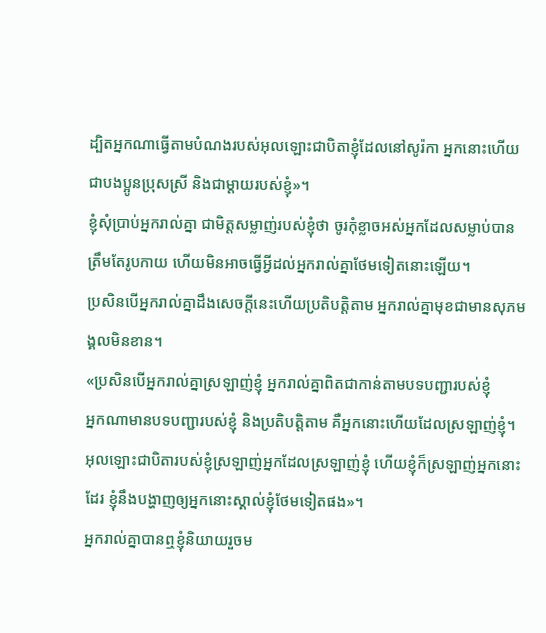ដ្បិតអ្នកណាធ្វើតាមបំណងរបស់អុលឡោះជាបិតាខ្ញុំដែលនៅសូរ៉កា អ្នកនោះហើយជាបងប្អូនប្រុសស្រី និងជាម្ដាយរបស់ខ្ញុំ»។
ខ្ញុំសុំប្រាប់អ្នករាល់គ្នា ជាមិត្ដសម្លាញ់របស់ខ្ញុំថា ចូរកុំខ្លាចអស់អ្នកដែលសម្លាប់បានត្រឹមតែរូបកាយ ហើយមិនអាចធ្វើអ្វីដល់អ្នករាល់គ្នាថែមទៀតនោះឡើយ។
ប្រសិនបើអ្នករាល់គ្នាដឹងសេចក្ដីនេះហើយប្រតិបត្ដិតាម អ្នករាល់គ្នាមុខជាមានសុភមង្គលមិនខាន។
«ប្រសិនបើអ្នករាល់គ្នាស្រឡាញ់ខ្ញុំ អ្នករាល់គ្នាពិតជាកាន់តាមបទបញ្ជារបស់ខ្ញុំ
អ្នកណាមានបទបញ្ជារបស់ខ្ញុំ និងប្រតិបត្ដិតាម គឺអ្នកនោះហើយដែលស្រឡាញ់ខ្ញុំ។ អុលឡោះជាបិតារបស់ខ្ញុំស្រឡាញ់អ្នកដែលស្រឡាញ់ខ្ញុំ ហើយខ្ញុំក៏ស្រឡាញ់អ្នកនោះដែរ ខ្ញុំនឹងបង្ហាញឲ្យអ្នកនោះស្គាល់ខ្ញុំថែមទៀតផង»។
អ្នករាល់គ្នាបានឮខ្ញុំនិយាយរួចម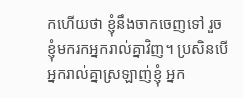កហើយថា ខ្ញុំនឹងចាកចេញទៅ រួចខ្ញុំមករកអ្នករាល់គ្នាវិញ។ ប្រសិនបើអ្នករាល់គ្នាស្រឡាញ់ខ្ញុំ អ្នក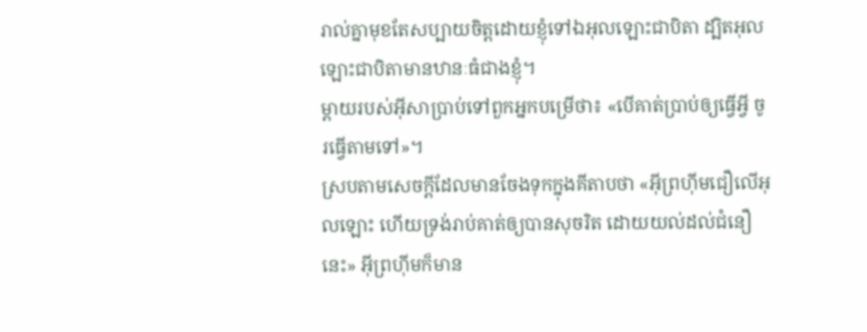រាល់គ្នាមុខតែសប្បាយចិត្ដដោយខ្ញុំទៅឯអុលឡោះជាបិតា ដ្បិតអុលឡោះជាបិតាមានឋានៈធំជាងខ្ញុំ។
ម្តាយរបស់អ៊ីសាប្រាប់ទៅពួកអ្នកបម្រើថា៖ «បើគាត់ប្រាប់ឲ្យធ្វើអ្វី ចូរធ្វើតាមទៅ»។
ស្របតាមសេចក្ដីដែលមានចែងទុកក្នុងគីតាបថា «អ៊ីព្រហ៊ីមជឿលើអុលឡោះ ហើយទ្រង់រាប់គាត់ឲ្យបានសុចរិត ដោយយល់ដល់ជំនឿនេះ» អ៊ីព្រហ៊ីមក៏មាន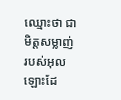ឈ្មោះថា ជាមិត្ដសម្លាញ់របស់អុលឡោះដែ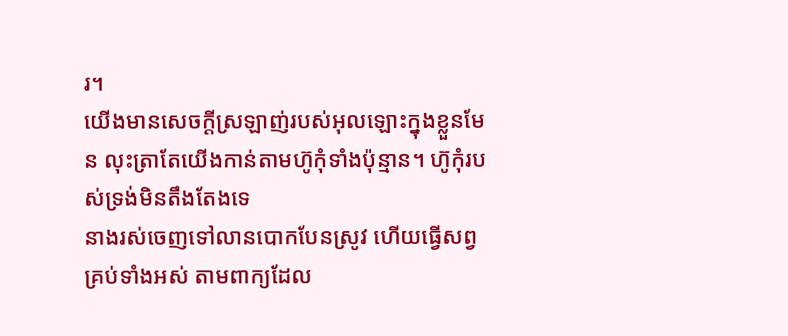រ។
យើងមានសេចក្ដីស្រឡាញ់របស់អុលឡោះក្នុងខ្លួនមែន លុះត្រាតែយើងកាន់តាមហ៊ូកុំទាំងប៉ុន្មាន។ ហ៊ូកុំរបស់ទ្រង់មិនតឹងតែងទេ
នាងរស់ចេញទៅលានបោកបែនស្រូវ ហើយធ្វើសព្វគ្រប់ទាំងអស់ តាមពាក្យដែល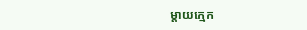ម្តាយក្មេក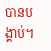បានបង្គាប់។